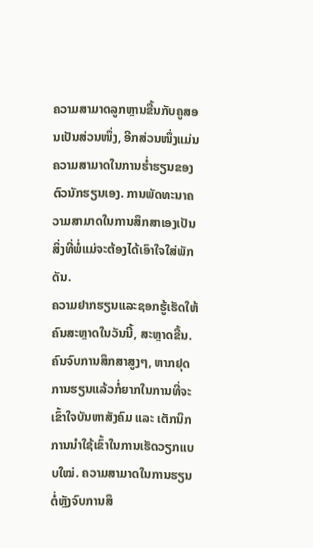ຄວາມສາມາດລູກຫຼານຂື້ນກັບຄູສອນເປັນສ່ວນໜຶ່ງ, ອີກສ່ວນໜຶ່ງແມ່ນຄວາມສາມາດໃນການຮໍ່າຮຽນຂອງຕົວນັກຮຽນເອງ. ການພັດທະນາຄວາມສາມາດໃນການສຶກສາເອງເປັນສິ່ງທີ່ພໍ່ແມ່ຈະຕ້ອງໄດ້ເອົາໃຈໃສ່ພັກດັນ.
ຄວາມຢາກຮຽນແລະຊອກຮູ້ເຮັດໃຫ້ຄົນສະຫຼາດໃນວັນນີ້, ສະຫຼາດຂື້ນ. ຄົນຈົບການສຶກສາສູງໆ, ຫາກຢຸດການຮຽນແລ້ວກໍ່ຍາກໃນການທີ່ຈະເຂົ້າໃຈບັນຫາສັງຄົມ ແລະ ເຕັກນິກການນຳໃຊ້ເຂົ້າໃນການເຮັດວຽກແບບໃໝ່. ຄວາມສາມາດໃນການຮຽນຕໍ່ຫຼັງຈົບການສຶ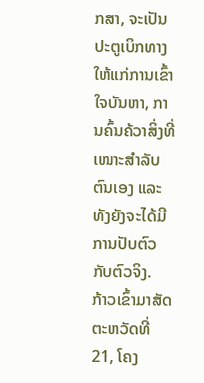ກສາ, ຈະເປັນປະຕູເບິກທາງໃຫ້ແກ່ການເຂົ້າໃຈບັນຫາ, ການຄົ້ນຄ້ວາສິ່ງທີ່ເໜາະສຳລັບຕົນເອງ ແລະ ທັງຍັງຈະໄດ້ມີການປັບຕົວກັບຕົວຈິງ.
ກ້າວເຂົ້າມາສັດຕະຫວັດທີ່ 21, ໂຄງ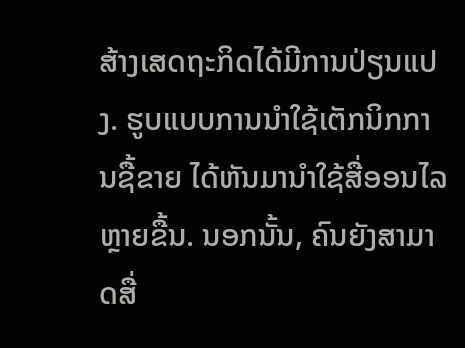ສ້າງເສດຖະກິດໄດ້ມີການປ່ຽນແປງ. ຮູບແບບການນຳໃຊ້ເຕັກນິກການຊື້ຂາຍ ໄດ້ຫັນມານຳໃຊ້ສື່ອອນໄລຫຼາຍຂື້ນ. ນອກນັ້ນ, ຄົນຍັງສາມາດສື່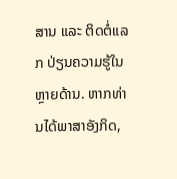ສານ ແລະ ຕິດຕໍ່ແລກ ປ່ຽນຄວາມຮູ້ໃນຫຼາຍດ້ານ. ຫາກທ່ານໄດ້ພາສາອັງກິດ,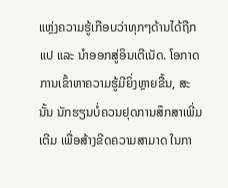ແຫຼ່ງຄວາມຮູ້ເກືອບວ່າທຸກໆດ້ານໄດ້ຖືກແປ ແລະ ນຳອອກສູ່ອິນເຕີເນັດ. ໂອກາດການເຂົ້າຫາຄວາມຮູ້ມີຍິ່ງຫຼາຍຂື້ນ, ສະນັ້ນ ນັກຮຽນບໍ່ຄວນຢຸດການສຶກສາເພີ່ມເຕີມ ເພື່ອສ້າງຂີດຄວາມສາມາດ ໃນກາ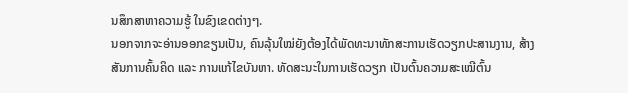ນສຶກສາຫາຄວາມຮູ້ ໃນຂົງເຂດຕ່າງໆ.
ນອກຈາກຈະອ່ານອອກຂຽນເປັນ, ຄົນລຸ້ນໃໝ່ຍັງຕ້ອງໄດ້ພັດທະນາທັກສະການເຮັດວຽກປະສານງານ, ສ້າງສັນການຄົ້ນຄິດ ແລະ ການແກ້ໄຂບັນຫາ. ທັດສະນະໃນການເຮັດວຽກ ເປັນຕົ້ນຄວາມສະເໝີຕົ້ນ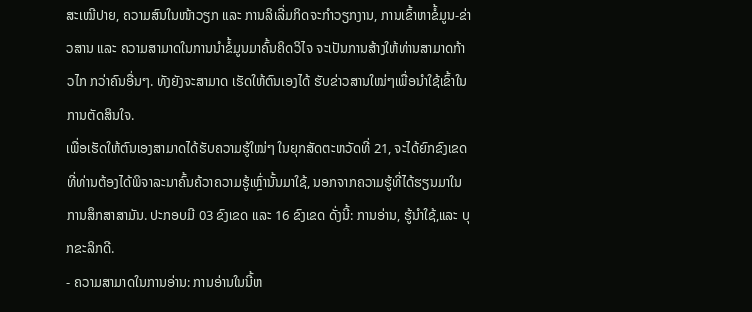ສະເໝີປາຍ, ຄວາມສົນໃນໜ້າວຽກ ແລະ ການລິເລີ່ມກິດຈະກຳວຽກງານ, ການເຂົ້າຫາຂໍ້ມູນ-ຂ່າວສານ ແລະ ຄວາມສາມາດໃນການນຳຂໍ້ມູນມາຄົ້ນຄິດວິໄຈ ຈະເປັນການສ້າງໃຫ້ທ່ານສາມາດກ້າວໄກ ກວ່າຄົນອື່ນໆ. ທັງຍັງຈະສາມາດ ເຮັດໃຫ້ຕົນເອງໄດ້ ຮັບຂ່າວສານໃໝ່ໆເພື່ອນຳໃຊ້ເຂົ້າໃນການຕັດສິນໃຈ.
ເພື່ອເຮັດໃຫ້ຕົນເອງສາມາດໄດ້ຮັບຄວາມຮູ້ໃໝ່ໆ ໃນຍຸກສັດຕະຫວັດທີ່ 21, ຈະໄດ້ຍົກຂົງເຂດທີ່ທ່ານຕ້ອງໄດ້ພິຈາລະນາຄົ້ນຄ້ວາຄວາມຮູ້ເຫຼົ່ານັ້ນມາໃຊ້, ນອກຈາກຄວາມຮູ້ທີ່ໄດ້ຮຽນມາໃນການສຶກສາສາມັນ. ປະກອບມີ 03 ຂົງເຂດ ແລະ 16 ຂົງເຂດ ດັ່ງນີ້: ການອ່ານ, ຮູ້ນຳໃຊ້,ແລະ ບຸກຂະລິກດີ.
- ຄວາມສາມາດໃນການອ່ານ: ການອ່ານໃນນີ້ຫ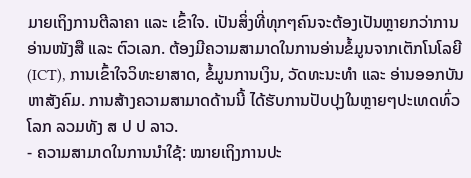ມາຍເຖິງການຕີລາຄາ ແລະ ເຂົ້າໃຈ. ເປັນສິ່ງທີ່ທຸກໆຄົນຈະຕ້ອງເປັນຫຼາຍກວ່າການອ່ານໜັງສື ແລະ ຕົວເລກ. ຕ້ອງມີຄວາມສາມາດໃນການອ່ານຂໍ້ມູນຈາກເຕັກໂນໂລຍີ (ICT), ການເຂົ້າໃຈວິທະຍາສາດ, ຂໍ້ມູນການເງິນ, ວັດທະນະທຳ ແລະ ອ່ານອອກບັນຫາສັງຄົມ. ການສ້າງຄວາມສາມາດດ້ານນີ້ ໄດ້ຮັບການປັບປຸງໃນຫຼາຍໆປະເທດທົ່ວໂລກ ລວມທັງ ສ ປ ປ ລາວ.
- ຄວາມສາມາດໃນການນຳໃຊ້: ໝາຍເຖິງການປະ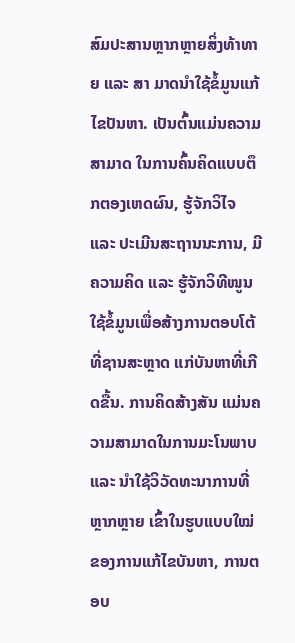ສົມປະສານຫຼາກຫຼາຍສິ່ງທ້າທາຍ ແລະ ສາ ມາດນຳໃຊ້ຂໍ້ມູນແກ້ໄຂປັນຫາ. ເປັນຕົ້ນແມ່ນຄວາມສາມາດ ໃນການຄົ້ນຄິດແບບຕຶກຕອງເຫດຜົນ, ຮູ້ຈັກວິໄຈ ແລະ ປະເມີນສະຖານນະການ, ມີຄວາມຄິດ ແລະ ຮູ້ຈັກວິທີໜູນໃຊ້ຂໍ້ມູນເພື່ອສ້າງການຕອບໂຕ້ທີ່ຊານສະຫຼາດ ແກ່ບັນຫາທີ່ເກີດຂື້ນ. ການຄິດສ້າງສັນ ແມ່ນຄວາມສາມາດໃນການມະໂນພາບ ແລະ ນຳໃຊ້ວິວັດທະນາການທີ່ຫຼາກຫຼາຍ ເຂົ້າໃນຮູບແບບໃໝ່ ຂອງການແກ້ໄຂບັນຫາ, ການຕອບ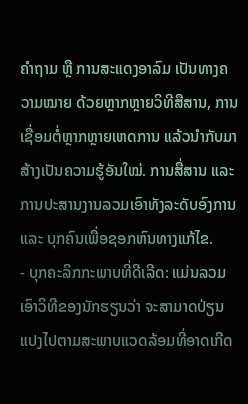ຄຳຖາມ ຫຼື ການສະແດງອາລົມ ເປັນທາງຄວາມໝາຍ ດ້ວຍຫຼາກຫຼາຍວິທີສືສານ, ການເຊື່ອມຕໍ່ຫຼາກຫຼາຍເຫດການ ແລ້ວນຳກັບມາສ້າງເປັນຄວາມຮູ້ອັນໃໝ່. ການສື່ສານ ແລະ ການປະສານງານລວມເອົາທັງລະດັບອົງການ ແລະ ບຸກຄົນເພື່ອຊອກຫົນທາງແກ້ໄຂ.
- ບຸກຄະລິກກະພາບທີ່ດີເລີດ: ແມ່ນລວມເອົາວິທີຂອງນັກຮຽນວ່າ ຈະສາມາດປ່ຽນແປງໄປຕາມສະພາບແວດລ້ອມທີ່ອາດເກີດ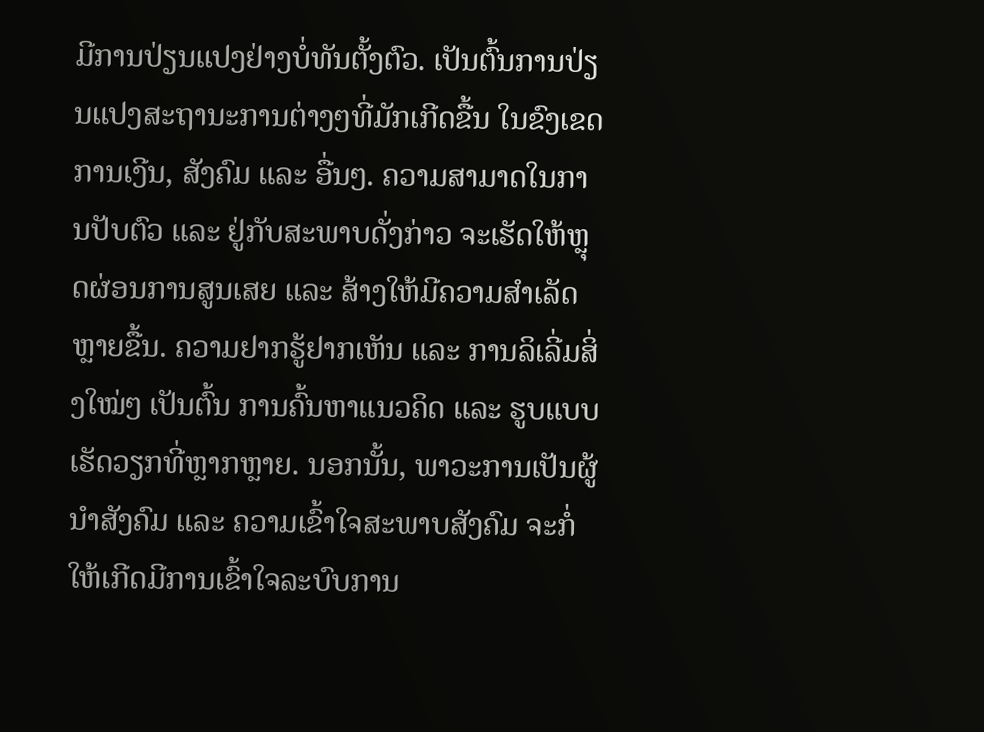ມີການປ່ຽນແປງຢ່າງບໍ່ທັນຕັ້ງຕົວ. ເປັນຕົ້ນການປ່ຽນແປງສະຖານະການຕ່າງໆທີ່ມັກເກີດຂື້ນ ໃນຂົງເຂດການເງີນ, ສັງຄົມ ແລະ ອື່ນໆ. ຄວາມສາມາດໃນການປັບຕົວ ແລະ ຢູ່ກັບສະພາບດັ່ງກ່າວ ຈະເຮັດໃຫ້ຫຼຸດຜ່ອນການສູນເສຍ ແລະ ສ້າງໃຫ້ມີຄວາມສຳເລັດຫຼາຍຂື້ນ. ຄວາມຢາກຮູ້ຢາກເຫັນ ແລະ ການລິເລີ່ມສິ່ງໃໝ່ໆ ເປັນຕົ້ນ ການຄົ້ນຫາແນວຄິດ ແລະ ຮູບແບບເຮັດວຽກທີ່ຫຼາກຫຼາຍ. ນອກນັ້ນ, ພາວະການເປັນຜູ້ນຳສັງຄົມ ແລະ ຄວາມເຂົ້າໃຈສະພາບສັງຄົມ ຈະກໍ່ໃຫ້ເກີດມີການເຂົ້າໃຈລະບົບການ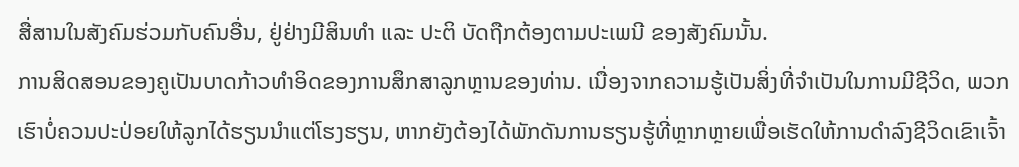ສື່ສານໃນສັງຄົມຮ່ວມກັບຄົນອື່ນ, ຢູ່ຢ່າງມີສິນທຳ ແລະ ປະຕິ ບັດຖືກຕ້ອງຕາມປະເພນີ ຂອງສັງຄົມນັ້ນ.
ການສິດສອນຂອງຄູເປັນບາດກ້າວທຳອິດຂອງການສຶກສາລູກຫຼານຂອງທ່ານ. ເນື່ອງຈາກຄວາມຮູ້ເປັນສິ່ງທີ່ຈຳເປັນໃນການມີຊີວິດ, ພວກເຮົາບໍ່ຄວນປະປ່ອຍໃຫ້ລູກໄດ້ຮຽນນຳແຕ່ໂຮງຮຽນ, ຫາກຍັງຕ້ອງໄດ້ພັກດັນການຮຽນຮູ້ທີ່ຫຼາກຫຼາຍເພື່ອເຮັດໃຫ້ການດຳລົງຊີວິດເຂົາເຈົ້າ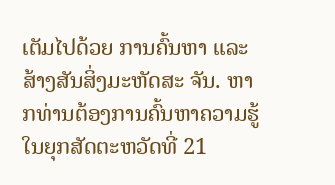ເຕັມໄປດ້ວຍ ການຄົ້ນຫາ ແລະ ສ້າງສັນສິ່ງມະຫັດສະ ຈັນ. ຫາກທ່ານຕ້ອງການຄົ້ນຫາຄວາມຮູ້ໃນຍຸກສັດຕະຫວັດທີ່ 21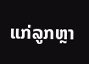ແກ່ລູກຫຼາ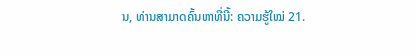ນ, ທ່ານສາມາດຄົ້ນຫາທີ່ນີ້: ຄວາມຮູ້ໃໝ່ 21.